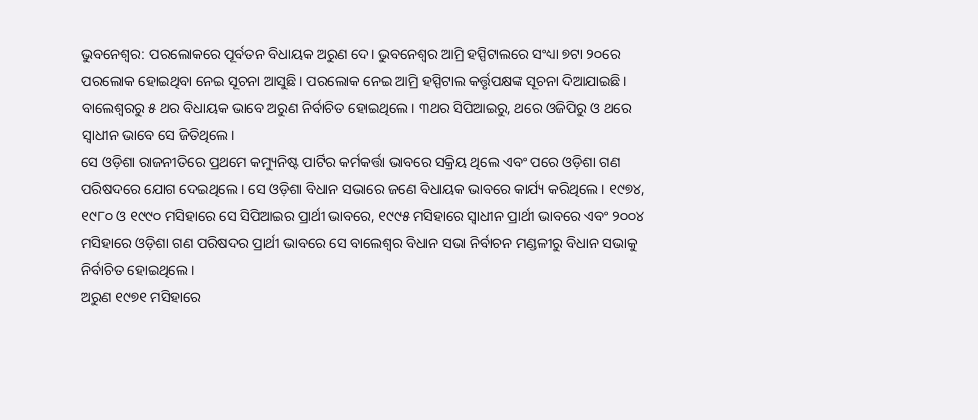ଭୁବନେଶ୍ୱର: ପରଲୋକରେ ପୂର୍ବତନ ବିଧାୟକ ଅରୁଣ ଦେ। ଭୁବନେଶ୍ୱର ଆମ୍ରି ହସ୍ପିଟାଲରେ ସଂଧ୍ୟା ୭ଟା ୨୦ରେ ପରଲୋକ ହୋଇଥିବା ନେଇ ସୂଚନା ଆସୁଛି। ପରଲୋକ ନେଇ ଆମ୍ରି ହସ୍ପିଟାଲ କର୍ତ୍ତୃପକ୍ଷଙ୍କ ସୂଚନା ଦିଆଯାଇଛି। ବାଲେଶ୍ୱରରୁ ୫ ଥର ବିଧାୟକ ଭାବେ ଅରୁଣ ନିର୍ବାଚିତ ହୋଇଥିଲେ। ୩ଥର ସିପିଆଇରୁ, ଥରେ ଓଜିପିରୁ ଓ ଥରେ ସ୍ୱାଧୀନ ଭାବେ ସେ ଜିତିଥିଲେ।
ସେ ଓଡ଼ିଶା ରାଜନୀତିରେ ପ୍ରଥମେ କମ୍ୟୁନିଷ୍ଟ ପାର୍ଟିର କର୍ମକର୍ତ୍ତା ଭାବରେ ସକ୍ରିୟ ଥିଲେ ଏବଂ ପରେ ଓଡ଼ିଶା ଗଣ ପରିଷଦରେ ଯୋଗ ଦେଇଥିଲେ । ସେ ଓଡ଼ିଶା ବିଧାନ ସଭାରେ ଜଣେ ବିଧାୟକ ଭାବରେ କାର୍ଯ୍ୟ କରିଥିଲେ । ୧୯୭୪, ୧୯୮୦ ଓ ୧୯୯୦ ମସିହାରେ ସେ ସିପିଆଇର ପ୍ରାର୍ଥୀ ଭାବରେ, ୧୯୯୫ ମସିହାରେ ସ୍ୱାଧୀନ ପ୍ରାର୍ଥୀ ଭାବରେ ଏବଂ ୨୦୦୪ ମସିହାରେ ଓଡ଼ିଶା ଗଣ ପରିଷଦର ପ୍ରାର୍ଥୀ ଭାବରେ ସେ ବାଲେଶ୍ୱର ବିଧାନ ସଭା ନିର୍ବାଚନ ମଣ୍ଡଳୀରୁ ବିଧାନ ସଭାକୁ ନିର୍ବାଚିତ ହୋଇଥିଲେ ।
ଅରୁଣ ୧୯୭୧ ମସିହାରେ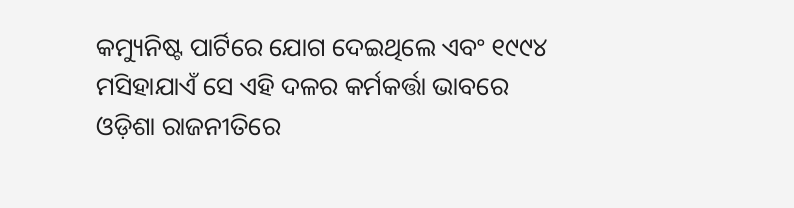କମ୍ୟୁନିଷ୍ଟ ପାର୍ଟିରେ ଯୋଗ ଦେଇଥିଲେ ଏବଂ ୧୯୯୪ ମସିହାଯାଏଁ ସେ ଏହି ଦଳର କର୍ମକର୍ତ୍ତା ଭାବରେ ଓଡ଼ିଶା ରାଜନୀତିରେ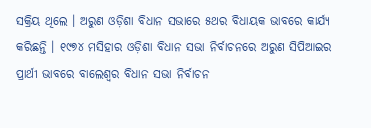ସକ୍ରିୟ ଥିଲେ । ଅରୁଣ ଓଡ଼ିଶା ବିଧାନ ସଭାରେ ୫ଥର ବିଧାୟକ ଭାବରେ କାର୍ଯ୍ୟ କରିଛନ୍ତି । ୧୯୭୪ ମସିହାର ଓଡ଼ିଶା ବିଧାନ ସଭା ନିର୍ବାଚନରେ ଅରୁଣ ସିପିଆଇର ପ୍ରାର୍ଥୀ ଭାବରେ ବାଲେଶ୍ୱର ବିଧାନ ସଭା ନିର୍ବାଚନ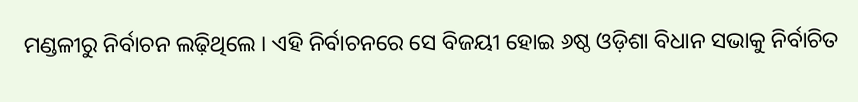ମଣ୍ଡଳୀରୁ ନିର୍ବାଚନ ଲଢ଼ିଥିଲେ । ଏହି ନିର୍ବାଚନରେ ସେ ବିଜୟୀ ହୋଇ ୬ଷ୍ଠ ଓଡ଼ିଶା ବିଧାନ ସଭାକୁ ନିର୍ବାଚିତ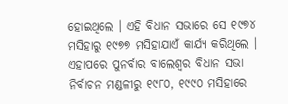ହୋଇଥିଲେ । ଏହି ବିଧାନ ସଭାରେ ସେ ୧୯୭୪ ମସିହାରୁ ୧୯୭୭ ମସିହାଯାଏଁ କାର୍ଯ୍ୟ କରିଥିଲେ ।
ଏହାପରେ ପୁନର୍ବାର ବାଲେଶ୍ୱର ବିଧାନ ସଭା ନିର୍ବାଚନ ମଣ୍ଡଳୀରୁ ୧୯୮୦, ୧୯୯୦ ମସିହାରେ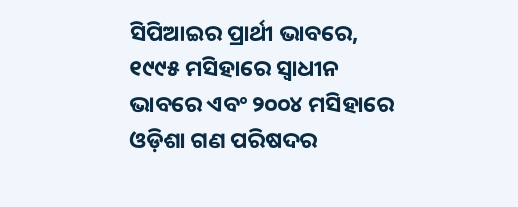ସିପିଆଇର ପ୍ରାର୍ଥୀ ଭାବରେ, ୧୯୯୫ ମସିହାରେ ସ୍ୱାଧୀନ ଭାବରେ ଏବଂ ୨୦୦୪ ମସିହାରେ ଓଡ଼ିଶା ଗଣ ପରିଷଦର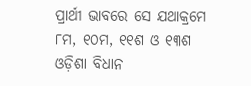ପ୍ରାର୍ଥୀ ଭାବରେ ସେ ଯଥାକ୍ରମେ ୮ମ, ୧୦ମ, ୧୧ଶ ଓ ୧୩ଶ ଓଡ଼ିଶା ବିଧାନ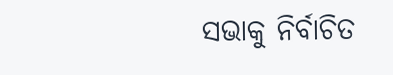ସଭାକୁ ନିର୍ବାଚିତ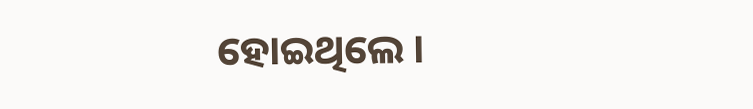ହୋଇଥିଲେ ।